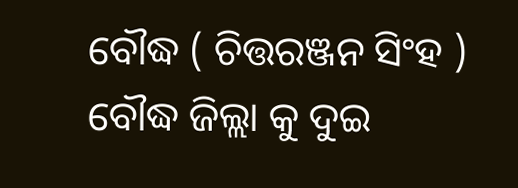ବୌଦ୍ଧ ( ଚିତ୍ତରଞ୍ଜନ ସିଂହ ) ବୌଦ୍ଧ ଜିଲ୍ଲା କୁ ଦୁଇ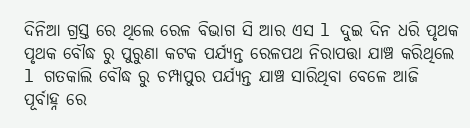ଦିନିଆ ଗ୍ରସ୍ତ ରେ ଥିଲେ ରେଳ ବିଭାଗ ସି ଆର ଏସ l ଦୁଇ ଦିନ ଧରି ପୃଥକ ପୃଥକ ବୌଦ୍ଧ ରୁ ପୁରୁଣା କଟକ ପର୍ଯ୍ୟନ୍ତ ରେଳପଥ ନିରାପତ୍ତା ଯାଞ୍ଚ କରିଥିଲେ l ଗତକାଲି ବୌଦ୍ଧ ରୁ ଚମ୍ପାପୁର ପର୍ଯ୍ୟନ୍ତ ଯାଞ୍ଚ ସାରିଥିବା ବେଳେ ଆଜି ପୂର୍ବାହ୍ନ ରେ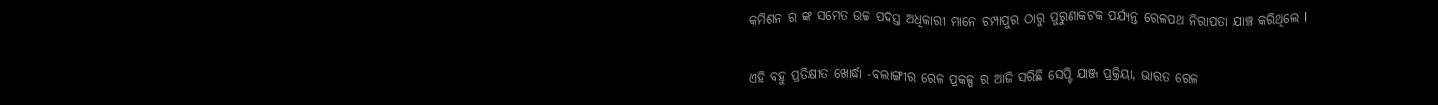କମିଶନ ର ଙ୍କ ସମେତ ଉଚ୍ଚ ପଦସ୍ତ ଅଧିକାରୀ ମାନେ ଚମ୍ପାପୁର ଠାରୁ ପୁରୁଣାକଟକ ପର୍ଯ୍ୟନ୍ତ ରେଳପଥ ନିରାପତା ଯାଞ୍ଚ କରିଥିଲେ l

ଏହି ବହୁ ପ୍ରତିକ୍ଷୀତ ଖୋର୍ଦ୍ଧା -ବଲାଙ୍ଗୀର ରେଳ ପ୍ରକଳ୍ପ ର ଆଜି ସରିଛି ସେପ୍ଟି ଯାଞ୍ଜ ପ୍ରକ୍ରିୟା, ଭାରତ ରେଳ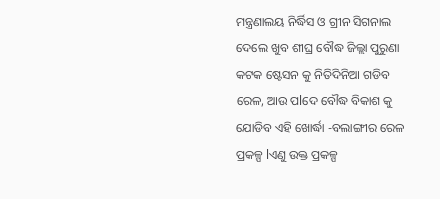ମନ୍ତ୍ରଣାଲୟ ନିର୍ଦ୍ଧିସ ଓ ଗ୍ରୀନ ସିଗନାଲ ଦେଲେ ଖୁବ ଶୀଘ୍ର ବୌଦ୍ଧ ଜିଲ୍ଲା ପୁରୁଣା କଟକ ଷ୍ଟେସନ କୁ ନିତିଦିନିଆ ଗଡିବ ରେଳ, ଆଉ ପlଦେ ବୌଦ୍ଧ ବିକାଶ କୁ ଯୋଡିବ ଏହି ଖୋର୍ଦ୍ଧା -ବଲାଙ୍ଗୀର ରେଳ ପ୍ରକଳ୍ପ lଏଣୁ ଉକ୍ତ ପ୍ରକଳ୍ପ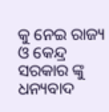କୁ ନେଇ ରାଜ୍ୟ ଓ କେନ୍ଦ୍ର ସରକାର ଙ୍କୁ ଧନ୍ୟବାଦ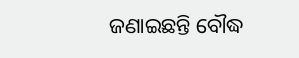ଜଣାଇଛନ୍ତି ବୌଦ୍ଧ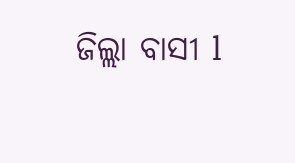ଜିଲ୍ଲା ବାସୀ l